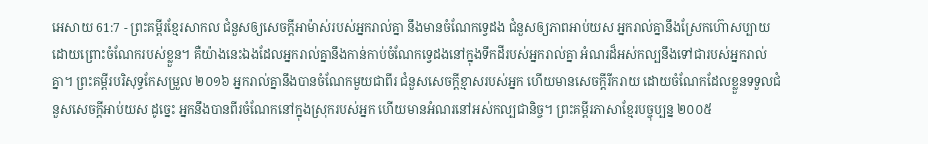អេសាយ 61:7 - ព្រះគម្ពីរខ្មែរសាកល ជំនួសឲ្យសេចក្ដីអាម៉ាស់របស់អ្នករាល់គ្នា នឹងមានចំណែកទ្វេដង ជំនួសឲ្យភាពអាប់យស អ្នករាល់គ្នានឹងស្រែកហ៊ោសប្បាយដោយព្រោះចំណែករបស់ខ្លួន។ គឺយ៉ាងនេះឯងដែលអ្នករាល់គ្នានឹងកាន់កាប់ចំណែកទ្វេដងនៅក្នុងទឹកដីរបស់អ្នករាល់គ្នា អំណរដ៏អស់កល្បនឹងទៅជារបស់អ្នករាល់គ្នា។ ព្រះគម្ពីរបរិសុទ្ធកែសម្រួល ២០១៦ អ្នករាល់គ្នានឹងបានចំណែកមួយជាពីរ ជំនួសសេចក្ដីខ្មាសរបស់អ្នក ហើយមានសេចក្ដីរីករាយ ដោយចំណែកដែលខ្លួនទទួលជំនួសសេចក្ដីអាប់យស ដូច្នេះ អ្នកនឹងបានពីរចំណែកនៅក្នុងស្រុករបស់អ្នក ហើយមានអំណរនៅអស់កល្បជានិច្ច។ ព្រះគម្ពីរភាសាខ្មែរបច្ចុប្បន្ន ២០០៥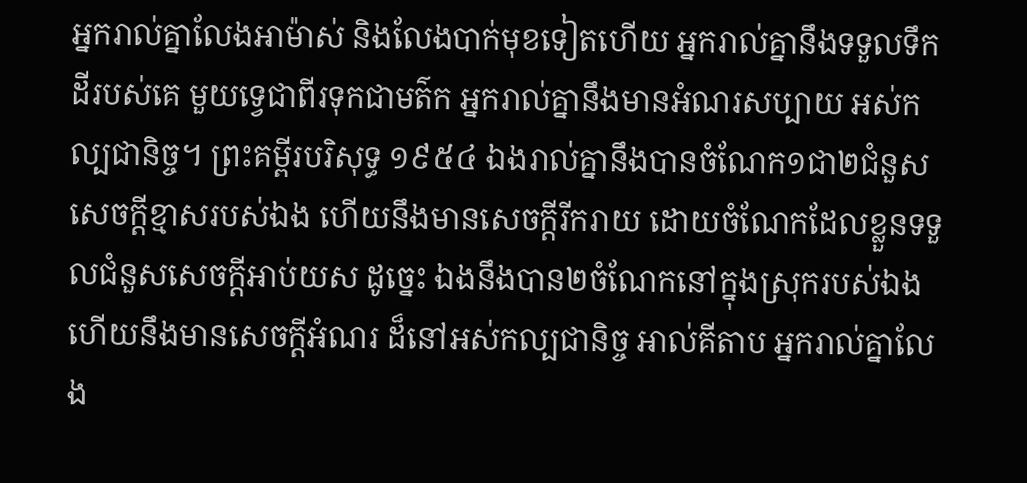អ្នករាល់គ្នាលែងអាម៉ាស់ និងលែងបាក់មុខទៀតហើយ អ្នករាល់គ្នានឹងទទួលទឹកដីរបស់គេ មួយទ្វេជាពីរទុកជាមត៌ក អ្នករាល់គ្នានឹងមានអំណរសប្បាយ អស់កល្បជានិច្ច។ ព្រះគម្ពីរបរិសុទ្ធ ១៩៥៤ ឯងរាល់គ្នានឹងបានចំណែក១ជា២ជំនួសសេចក្ដីខ្មាសរបស់ឯង ហើយនឹងមានសេចក្ដីរីករាយ ដោយចំណែកដែលខ្លួនទទួលជំនួសសេចក្ដីអាប់យស ដូច្នេះ ឯងនឹងបាន២ចំណែកនៅក្នុងស្រុករបស់ឯង ហើយនឹងមានសេចក្ដីអំណរ ដ៏នៅអស់កល្បជានិច្ច អាល់គីតាប អ្នករាល់គ្នាលែង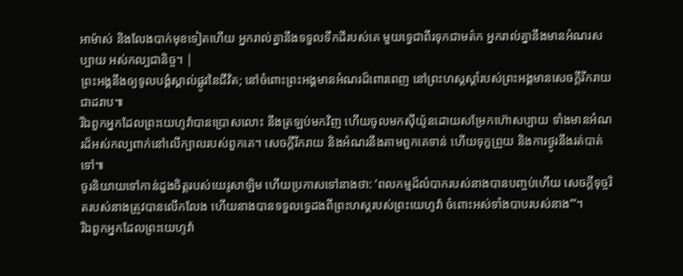អាម៉ាស់ និងលែងបាក់មុខទៀតហើយ អ្នករាល់គ្នានឹងទទួលទឹកដីរបស់គេ មួយទ្វេជាពីរទុកជាមត៌ក អ្នករាល់គ្នានឹងមានអំណរសប្បាយ អស់កល្បជានិច្ច។ |
ព្រះអង្គនឹងឲ្យទូលបង្គំស្គាល់ផ្លូវនៃជីវិត; នៅចំពោះព្រះអង្គមានអំណរដ៏ពោរពេញ នៅព្រះហស្តស្ដាំរបស់ព្រះអង្គមានសេចក្ដីរីករាយជាដរាប៕
រីឯពួកអ្នកដែលព្រះយេហូវ៉ាបានប្រោសលោះ នឹងត្រឡប់មកវិញ ហើយចូលមកស៊ីយ៉ូនដោយសម្រែកហ៊ោសប្បាយ ទាំងមានអំណរដ៏អស់កល្បពាក់នៅលើក្បាលរបស់ពួកគេ។ សេចក្ដីរីករាយ និងអំណរនឹងតាមពួកគេទាន់ ហើយទុក្ខព្រួយ និងការថ្ងូរនឹងរត់បាត់ទៅ៕
ចូរនិយាយទៅកាន់ដួងចិត្តរបស់យេរូសាឡិម ហើយប្រកាសទៅនាងថា: ‘ពលកម្មដ៏លំបាករបស់នាងបានបញ្ចប់ហើយ សេចក្ដីទុច្ចរិតរបស់នាងត្រូវបានលើកលែង ហើយនាងបានទទួលទ្វេដងពីព្រះហស្តរបស់ព្រះយេហូវ៉ា ចំពោះអស់ទាំងបាបរបស់នាង’”។
រីឯពួកអ្នកដែលព្រះយេហូវ៉ា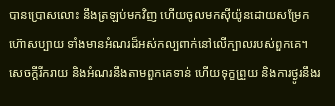បានប្រោសលោះ នឹងត្រឡប់មកវិញ ហើយចូលមកស៊ីយ៉ូនដោយសម្រែកហ៊ោសប្បាយ ទាំងមានអំណរដ៏អស់កល្បពាក់នៅលើក្បាលរបស់ពួកគេ។ សេចក្ដីរីករាយ និងអំណរនឹងតាមពួកគេទាន់ ហើយទុក្ខព្រួយ និងការថ្ងូរនឹងរ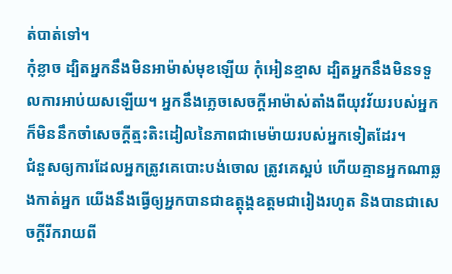ត់បាត់ទៅ។
កុំខ្លាច ដ្បិតអ្នកនឹងមិនអាម៉ាស់មុខឡើយ កុំអៀនខ្មាស ដ្បិតអ្នកនឹងមិនទទួលការអាប់យសឡើយ។ អ្នកនឹងភ្លេចសេចក្ដីអាម៉ាស់តាំងពីយុវវ័យរបស់អ្នក ក៏មិននឹកចាំសេចក្ដីត្មះតិះដៀលនៃភាពជាមេម៉ាយរបស់អ្នកទៀតដែរ។
ជំនួសឲ្យការដែលអ្នកត្រូវគេបោះបង់ចោល ត្រូវគេស្អប់ ហើយគ្មានអ្នកណាឆ្លងកាត់អ្នក យើងនឹងធ្វើឲ្យអ្នកបានជាឧត្ដុង្គឧត្ដមជារៀងរហូត និងបានជាសេចក្ដីរីករាយពី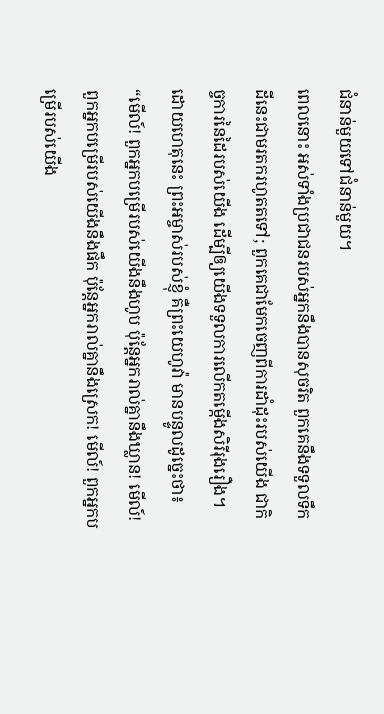ជំនាន់មួយទៅជំនាន់មួយ។
ពេលនោះ អស់ទាំងប្រជាជនរបស់អ្នកនឹងបានសុចរិត ពួកគេនឹងទទួលទឹកដីនេះជាមរតករហូតតទៅ; ពួកគេជាមែកចេញពីការដាំដុះរបស់យើង ជាកិច្ចការនៃដៃរបស់យើង ដើម្បីឲ្យយើងទទួលការលើកតម្កើងសិរីរុងរឿង។
ដោយហេតុនេះ ព្រះអម្ចាស់របស់ខ្ញុំ គឺព្រះយេហូវ៉ា មានបន្ទូលដូច្នេះថា៖ “មើល៍! ពួកអ្នកបម្រើរបស់យើងនឹងហូប ប៉ុន្តែអ្នករាល់គ្នានឹងឃ្លាន! មើល៍! ពួកអ្នកបម្រើរបស់យើងនឹងផឹក ប៉ុន្តែអ្នករាល់គ្នានឹងស្រេក! មើល៍! ពួកអ្នកបម្រើរបស់យើង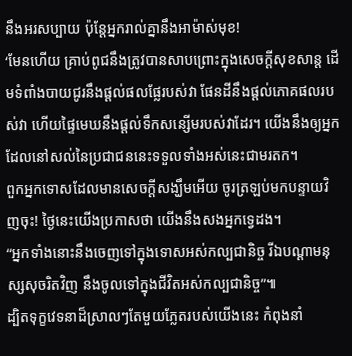នឹងអរសប្បាយ ប៉ុន្តែអ្នករាល់គ្នានឹងអាម៉ាស់មុខ!
‘មែនហើយ គ្រាប់ពូជនឹងត្រូវបានសាបព្រោះក្នុងសេចក្ដីសុខសាន្ត ដើមទំពាំងបាយជូរនឹងផ្ដល់ផលផ្លែរបស់វា ផែនដីនឹងផ្ដល់ភោគផលរបស់វា ហើយផ្ទៃមេឃនឹងផ្ដល់ទឹកសន្សើមរបស់វាដែរ។ យើងនឹងឲ្យអ្នកដែលនៅសល់នៃប្រជាជននេះទទួលទាំងអស់នេះជាមរតក។
ពួកអ្នកទោសដែលមានសេចក្ដីសង្ឃឹមអើយ ចូរត្រឡប់មកបន្ទាយវិញចុះ! ថ្ងៃនេះយើងប្រកាសថា យើងនឹងសងអ្នកទ្វេដង។
“អ្នកទាំងនោះនឹងចេញទៅក្នុងទោសអស់កល្បជានិច្ច រីឯបណ្ដាមនុស្សសុចរិតវិញ នឹងចូលទៅក្នុងជីវិតអស់កល្បជានិច្ច”៕
ដ្បិតទុក្ខវេទនាដ៏ស្រាលៗតែមួយភ្លែតរបស់យើងនេះ កំពុងនាំ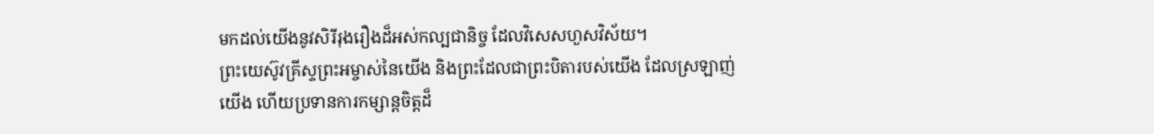មកដល់យើងនូវសិរីរុងរឿងដ៏អស់កល្បជានិច្ច ដែលវិសេសហួសវិស័យ។
ព្រះយេស៊ូវគ្រីស្ទព្រះអម្ចាស់នៃយើង និងព្រះដែលជាព្រះបិតារបស់យើង ដែលស្រឡាញ់យើង ហើយប្រទានការកម្សាន្តចិត្តដ៏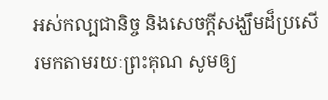អស់កល្បជានិច្ច និងសេចក្ដីសង្ឃឹមដ៏ប្រសើរមកតាមរយៈព្រះគុណ សូមឲ្យ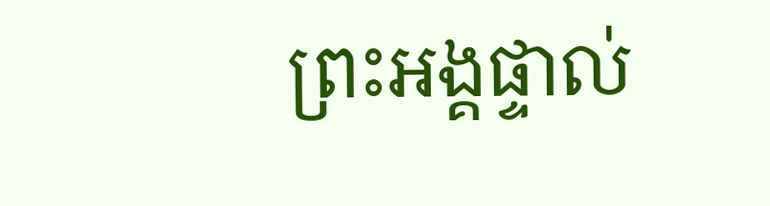ព្រះអង្គផ្ទាល់